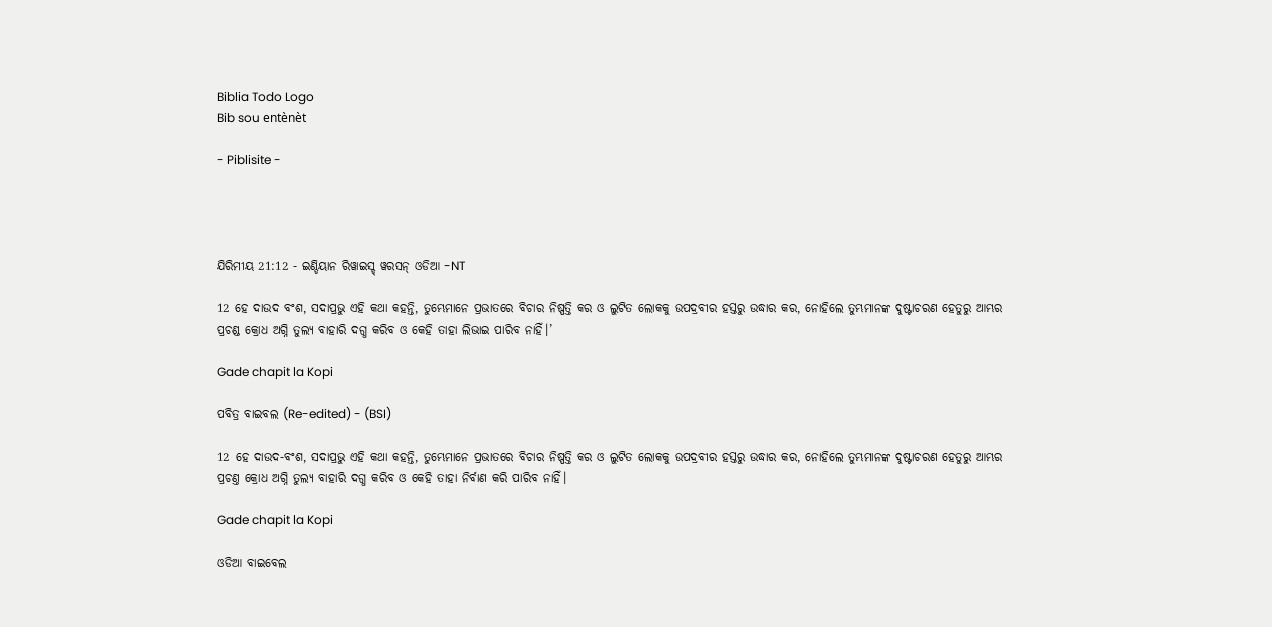Biblia Todo Logo
Bib sou entènèt

- Piblisite -




ଯିରିମୀୟ 21:12 - ଇଣ୍ଡିୟାନ ରିୱାଇସ୍ଡ୍ ୱରସନ୍ ଓଡିଆ -NT

12 ହେ ଦାଉଦ ବଂଶ, ସଦାପ୍ରଭୁ ଏହି କଥା କହନ୍ତି, ତୁମ୍ଭେମାନେ ପ୍ରଭାତରେ ବିଚାର ନିଷ୍ପତ୍ତି କର ଓ ଲୁଟିତ ଲୋକକୁ ଉପଦ୍ରବୀର ହସ୍ତରୁ ଉଦ୍ଧାର କର, ନୋହିଲେ ତୁମ୍ଭମାନଙ୍କ ଦୁଷ୍ଟାଚରଣ ହେତୁରୁ ଆମ୍ଭର ପ୍ରଚଣ୍ଡ କ୍ରୋଧ ଅଗ୍ନି ତୁଲ୍ୟ ବାହାରି ଦଗ୍ଧ କରିବ ଓ କେହି ତାହା ଲିଭାଇ ପାରିବ ନାହିଁ।’

Gade chapit la Kopi

ପବିତ୍ର ବାଇବଲ (Re-edited) - (BSI)

12 ହେ ଦାଉଦ-ବଂଶ, ସଦାପ୍ରଭୁ ଏହି କଥା କହନ୍ତି, ତୁମ୍ଭେମାନେ ପ୍ରଭାତରେ ବିଚାର ନିଷ୍ପତ୍ତି କର ଓ ଲୁଟିତ ଲୋକକୁ ଉପଦ୍ରବୀର ହସ୍ତରୁ ଉଦ୍ଧାର କର, ନୋହିଲେ ତୁମ୍ଭମାନଙ୍କ ଦୁଷ୍ଟାଚରଣ ହେତୁରୁ ଆମ୍ଭର ପ୍ରଚଣ୍ତ କ୍ରୋଧ ଅଗ୍ନି ତୁଲ୍ୟ ବାହାରି ଦଗ୍ଧ କରିବ ଓ କେହି ତାହା ନିର୍ବାଣ କରି ପାରିବ ନାହିଁ।

Gade chapit la Kopi

ଓଡିଆ ବାଇବେଲ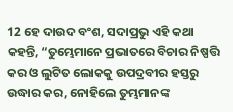12 ହେ ଦାଉଦ ବଂଶ, ସଦାପ୍ରଭୁ ଏହି କଥା କହନ୍ତି, “ତୁମ୍ଭେମାନେ ପ୍ରଭାତରେ ବିଚାର ନିଷ୍ପତ୍ତି କର ଓ ଲୁଟିତ ଲୋକକୁ ଉପଦ୍ରବୀର ହସ୍ତରୁ ଉଦ୍ଧାର କର, ନୋହିଲେ ତୁମ୍ଭମାନଙ୍କ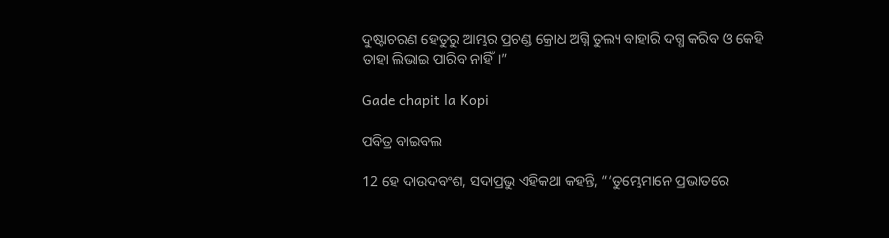ଦୁଷ୍ଟାଚରଣ ହେତୁରୁ ଆମ୍ଭର ପ୍ରଚଣ୍ଡ କ୍ରୋଧ ଅଗ୍ନି ତୁଲ୍ୟ ବାହାରି ଦଗ୍ଧ କରିବ ଓ କେହି ତାହା ଲିଭାଇ ପାରିବ ନାହିଁ।”

Gade chapit la Kopi

ପବିତ୍ର ବାଇବଲ

12 ହେ ଦାଉଦବଂଶ, ସଦାପ୍ରଭୁ ଏହିକଥା କହନ୍ତି, “‘ତୁମ୍ଭେମାନେ ପ୍ରଭାତରେ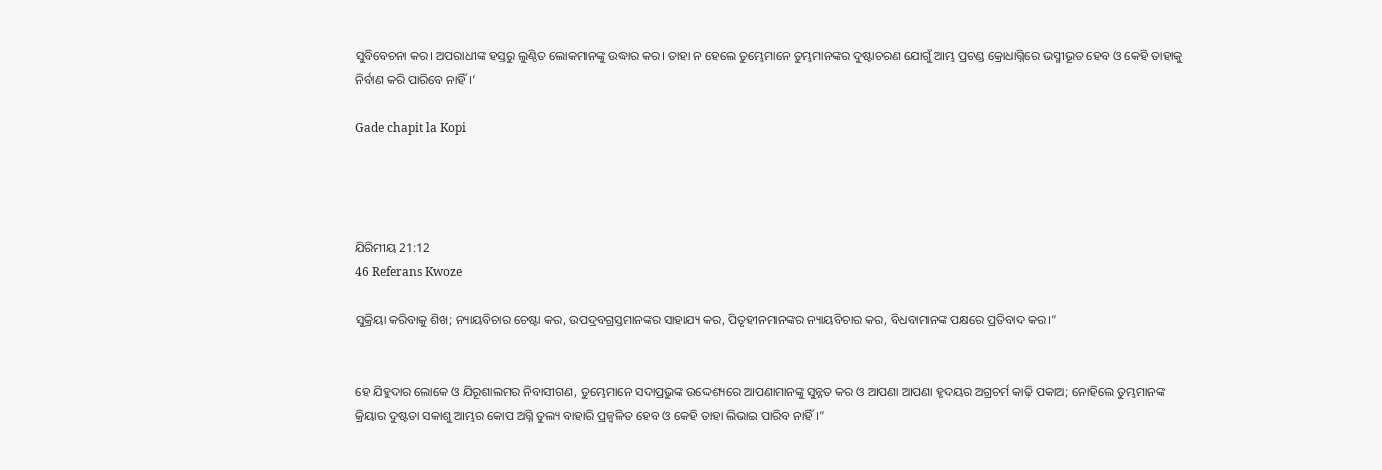ସୁବିବେଚନା କର। ଅପରାଧୀଙ୍କ ହସ୍ତରୁ ଲୁଣ୍ଠିତ ଲୋକମାନଙ୍କୁ ଉଦ୍ଧାର କର। ତାହା ନ ହେଲେ ତୁମ୍ଭେମାନେ ତୁମ୍ଭମାନଙ୍କର ଦୁଷ୍ଟାଚରଣ ଯୋଗୁଁ ଆମ୍ଭ ପ୍ରଚଣ୍ଡ କ୍ରୋଧାଗ୍ନିରେ ଭସ୍ମୀଭୂତ ହେବ ଓ କେହି ତାହାକୁ ନିର୍ବାଣ କରି ପାରିବେ ନାହିଁ।’

Gade chapit la Kopi




ଯିରିମୀୟ 21:12
46 Referans Kwoze

ସୁକ୍ରିୟା କରିବାକୁ ଶିଖ; ନ୍ୟାୟବିଚାର ଚେଷ୍ଟା କର, ଉପଦ୍ରବଗ୍ରସ୍ତମାନଙ୍କର ସାହାଯ୍ୟ କର, ପିତୃହୀନମାନଙ୍କର ନ୍ୟାୟବିଚାର କର, ବିଧବାମାନଙ୍କ ପକ୍ଷରେ ପ୍ରତିବାଦ କର।”


ହେ ଯିହୁଦାର ଲୋକେ ଓ ଯିରୂଶାଲମର ନିବାସୀଗଣ, ତୁମ୍ଭେମାନେ ସଦାପ୍ରଭୁଙ୍କ ଉଦ୍ଦେଶ୍ୟରେ ଆପଣାମାନଙ୍କୁ ସୁନ୍ନତ କର ଓ ଆପଣା ଆପଣା ହୃଦୟର ଅଗ୍ରଚର୍ମ କାଢ଼ି ପକାଅ; ନୋହିଲେ ତୁମ୍ଭମାନଙ୍କ କ୍ରିୟାର ଦୁଷ୍ଟତା ସକାଶୁ ଆମ୍ଭର କୋପ ଅଗ୍ନି ତୁଲ୍ୟ ବାହାରି ପ୍ରଜ୍ୱଳିତ ହେବ ଓ କେହି ତାହା ଲିଭାଇ ପାରିବ ନାହିଁ।”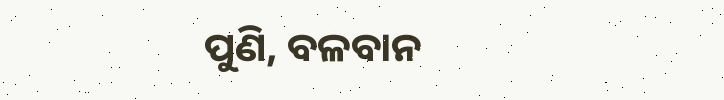ପୁଣି, ବଳବାନ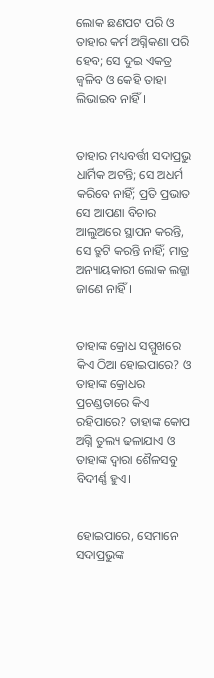ଲୋକ ଛଣପଟ ପରି ଓ ତାହାର କର୍ମ ଅଗ୍ନିକଣା ପରି ହେବ; ସେ ଦୁଇ ଏକତ୍ର ଜ୍ୱଳିବ ଓ କେହି ତାହା ଲିଭାଇବ ନାହିଁ।


ତାହାର ମଧ୍ୟବର୍ତ୍ତୀ ସଦାପ୍ରଭୁ ଧାର୍ମିକ ଅଟନ୍ତି; ସେ ଅଧର୍ମ କରିବେ ନାହିଁ; ପ୍ରତି ପ୍ରଭାତ ସେ ଆପଣା ବିଚାର ଆଲୁଅରେ ସ୍ଥାପନ କରନ୍ତି, ସେ ତ୍ରୁଟି କରନ୍ତି ନାହିଁ; ମାତ୍ର ଅନ୍ୟାୟକାରୀ ଲୋକ ଲଜ୍ଜା ଜାଣେ ନାହିଁ।


ତାହାଙ୍କ କ୍ରୋଧ ସମ୍ମୁଖରେ କିଏ ଠିଆ ହୋଇପାରେ? ଓ ତାହାଙ୍କ କ୍ରୋଧର ପ୍ରଚଣ୍ଡତାରେ କିଏ ରହିପାରେ? ତାହାଙ୍କ କୋପ ଅଗ୍ନି ତୁଲ୍ୟ ଢଳାଯାଏ ଓ ତାହାଙ୍କ ଦ୍ୱାରା ଶୈଳସବୁ ବିଦୀର୍ଣ୍ଣ ହୁଏ।


ହୋଇପାରେ, ସେମାନେ ସଦାପ୍ରଭୁଙ୍କ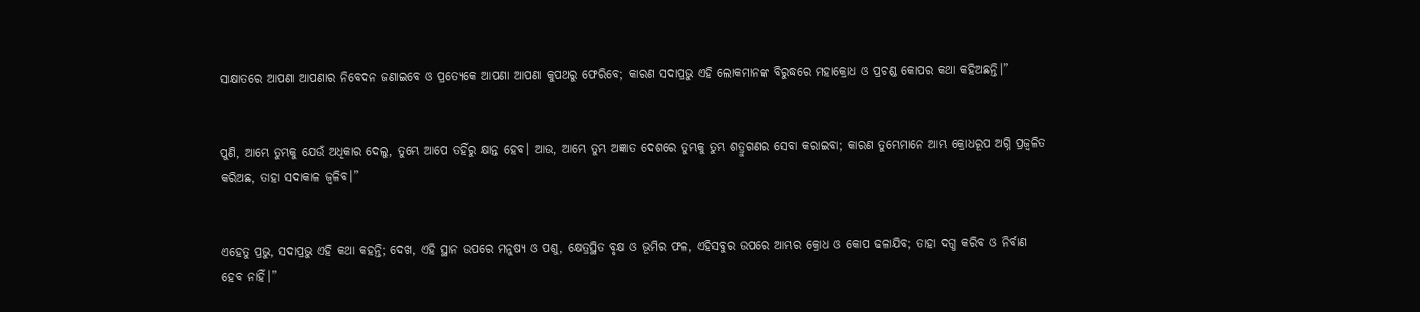ସାକ୍ଷାତରେ ଆପଣା ଆପଣାର ନିବେଦନ ଜଣାଇବେ ଓ ପ୍ରତ୍ୟେକେ ଆପଣା ଆପଣା କୁପଥରୁ ଫେରିବେ; କାରଣ ସଦାପ୍ରଭୁ ଏହି ଲୋକମାନଙ୍କ ବିରୁଦ୍ଧରେ ମହାକ୍ରୋଧ ଓ ପ୍ରଚଣ୍ଡ କୋପର କଥା କହିଅଛନ୍ତି।”


ପୁଣି, ଆମ୍ଭେ ତୁମ୍ଭକୁ ଯେଉଁ ଅଧିକାର ଦେଲୁ, ତୁମ୍ଭେ ଆପେ ତହିଁରୁ କ୍ଷାନ୍ତ ହେବ। ଆଉ, ଆମ୍ଭେ ତୁମ୍ଭ ଅଜ୍ଞାତ ଦେଶରେ ତୁମ୍ଭକୁ ତୁମ୍ଭ ଶତ୍ରୁଗଣର ସେବା କରାଇବା; କାରଣ ତୁମ୍ଭେମାନେ ଆମ୍ଭ କ୍ରୋଧରୂପ ଅଗ୍ନି ପ୍ରଜ୍ୱଳିତ କରିଅଛ, ତାହା ସଦାକାଳ ଜ୍ୱଳିବ।”


ଏହେତୁ ପ୍ରଭୁ, ସଦାପ୍ରଭୁ ଏହି କଥା କହନ୍ତି; ଦେଖ, ଏହି ସ୍ଥାନ ଉପରେ ମନୁଷ୍ୟ ଓ ପଶୁ, କ୍ଷେତ୍ରସ୍ଥିତ ବୃକ୍ଷ ଓ ଭୂମିର ଫଳ, ଏହିସବୁର ଉପରେ ଆମ୍ଭର କ୍ରୋଧ ଓ କୋପ ଢଳାଯିବ; ତାହା ଦଗ୍ଧ କରିବ ଓ ନିର୍ବାଣ ହେବ ନାହିଁ।”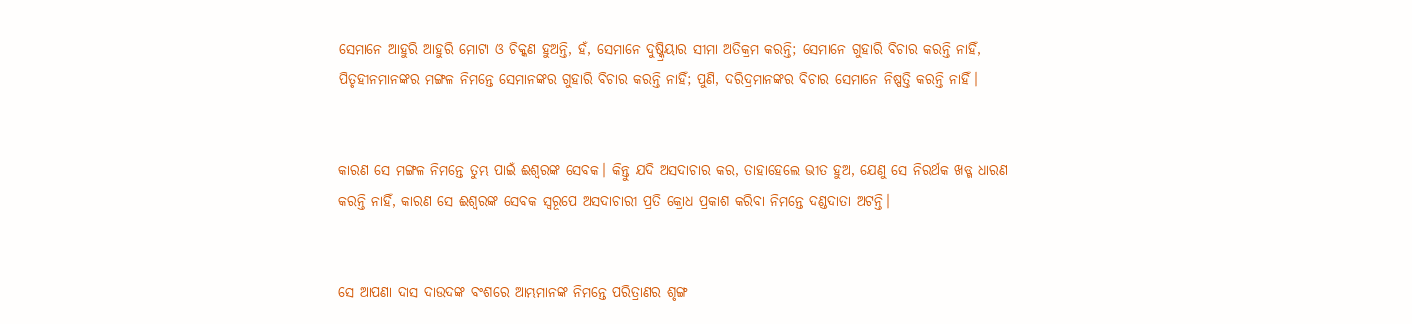ସେମାନେ ଆହୁରି ଆହୁରି ମୋଟା ଓ ଚିକ୍କଣ ହୁଅନ୍ତି, ହଁ, ସେମାନେ ଦୁଷ୍କ୍ରିୟାର ସୀମା ଅତିକ୍ରମ କରନ୍ତି; ସେମାନେ ଗୁହାରି ବିଚାର କରନ୍ତି ନାହିଁ, ପିତୃହୀନମାନଙ୍କର ମଙ୍ଗଳ ନିମନ୍ତେ ସେମାନଙ୍କର ଗୁହାରି ବିଚାର କରନ୍ତି ନାହିଁ; ପୁଣି, ଦରିଦ୍ରମାନଙ୍କର ବିଚାର ସେମାନେ ନିଷ୍ପତ୍ତି କରନ୍ତି ନାହିଁ।


କାରଣ ସେ ମଙ୍ଗଳ ନିମନ୍ତେ ତୁମ୍ଭ ପାଇଁ ଈଶ୍ବରଙ୍କ ସେବକ। କିନ୍ତୁ ଯଦି ଅସଦାଚାର କର, ତାହାହେଲେ ଭୀତ ହୁଅ, ଯେଣୁ ସେ ନିରର୍ଥକ ଖଡ୍ଗ ଧାରଣ କରନ୍ତି ନାହିଁ, କାରଣ ସେ ଈଶ୍ବରଙ୍କ ସେବକ ସ୍ୱରୂପେ ଅସଦାଚାରୀ ପ୍ରତି କ୍ରୋଧ ପ୍ରକାଶ କରିବା ନିମନ୍ତେ ଦଣ୍ଡଦାତା ଅଟନ୍ତି।


ସେ ଆପଣା ଦାସ ଦାଉଦଙ୍କ ବଂଶରେ ଆମ୍ଭମାନଙ୍କ ନିମନ୍ତେ ପରିତ୍ରାଣର ଶୃଙ୍ଗ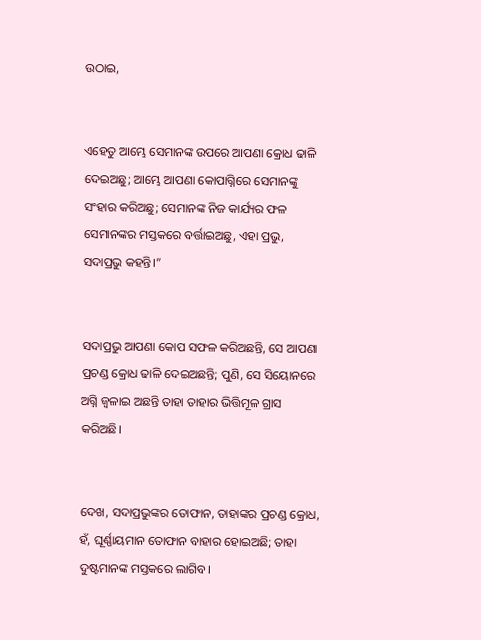ଉଠାଇ,


ଏହେତୁ ଆମ୍ଭେ ସେମାନଙ୍କ ଉପରେ ଆପଣା କ୍ରୋଧ ଢାଳି ଦେଇଅଛୁ; ଆମ୍ଭେ ଆପଣା କୋପାଗ୍ନିରେ ସେମାନଙ୍କୁ ସଂହାର କରିଅଛୁ; ସେମାନଙ୍କ ନିଜ କାର୍ଯ୍ୟର ଫଳ ସେମାନଙ୍କର ମସ୍ତକରେ ବର୍ତ୍ତାଇଅଛୁ, ଏହା ପ୍ରଭୁ, ସଦାପ୍ରଭୁ କହନ୍ତି।”


ସଦାପ୍ରଭୁ ଆପଣା କୋପ ସଫଳ କରିଅଛନ୍ତି, ସେ ଆପଣା ପ୍ରଚଣ୍ଡ କ୍ରୋଧ ଢାଳି ଦେଇଅଛନ୍ତି; ପୁଣି, ସେ ସିୟୋନରେ ଅଗ୍ନି ଜ୍ୱଳାଇ ଅଛନ୍ତି ତାହା ତାହାର ଭିତ୍ତିମୂଳ ଗ୍ରାସ କରିଅଛି।


ଦେଖ, ସଦାପ୍ରଭୁଙ୍କର ତୋଫାନ, ତାହାଙ୍କର ପ୍ରଚଣ୍ଡ କ୍ରୋଧ, ହଁ, ଘୂର୍ଣ୍ଣାୟମାନ ତୋଫାନ ବାହାର ହୋଇଅଛି; ତାହା ଦୁଷ୍ଟମାନଙ୍କ ମସ୍ତକରେ ଲାଗିବ।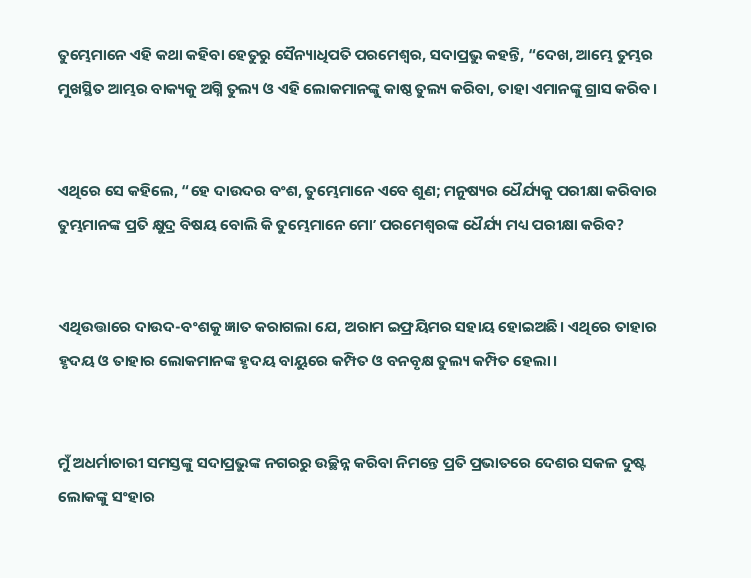ତୁମ୍ଭେମାନେ ଏହି କଥା କହିବା ହେତୁରୁ ସୈନ୍ୟାଧିପତି ପରମେଶ୍ୱର, ସଦାପ୍ରଭୁ କହନ୍ତି, “ଦେଖ, ଆମ୍ଭେ ତୁମ୍ଭର ମୁଖସ୍ଥିତ ଆମ୍ଭର ବାକ୍ୟକୁ ଅଗ୍ନି ତୁଲ୍ୟ ଓ ଏହି ଲୋକମାନଙ୍କୁ କାଷ୍ଠ ତୁଲ୍ୟ କରିବା, ତାହା ଏମାନଙ୍କୁ ଗ୍ରାସ କରିବ।


ଏଥିରେ ସେ କହିଲେ, “ହେ ଦାଉଦର ବଂଶ, ତୁମ୍ଭେମାନେ ଏବେ ଶୁଣ; ମନୁଷ୍ୟର ଧୈର୍ଯ୍ୟକୁ ପରୀକ୍ଷା କରିବାର ତୁମ୍ଭମାନଙ୍କ ପ୍ରତି କ୍ଷୁଦ୍ର ବିଷୟ ବୋଲି କି ତୁମ୍ଭେମାନେ ମୋʼ ପରମେଶ୍ୱରଙ୍କ ଧୈର୍ଯ୍ୟ ମଧ୍ୟ ପରୀକ୍ଷା କରିବ?


ଏଥିଉତ୍ତାରେ ଦାଉଦ-ବଂଶକୁ ଜ୍ଞାତ କରାଗଲା ଯେ, ଅରାମ ଇଫ୍ରୟିମର ସହାୟ ହୋଇଅଛି। ଏଥିରେ ତାହାର ହୃଦୟ ଓ ତାହାର ଲୋକମାନଙ୍କ ହୃଦୟ ବାୟୁରେ କମ୍ପିତ ଓ ବନବୃକ୍ଷ ତୁଲ୍ୟ କମ୍ପିତ ହେଲା।


ମୁଁ ଅଧର୍ମାଚାରୀ ସମସ୍ତଙ୍କୁ ସଦାପ୍ରଭୁଙ୍କ ନଗରରୁ ଉଚ୍ଛିନ୍ନ କରିବା ନିମନ୍ତେ ପ୍ରତି ପ୍ରଭାତରେ ଦେଶର ସକଳ ଦୁଷ୍ଟ ଲୋକଙ୍କୁ ସଂହାର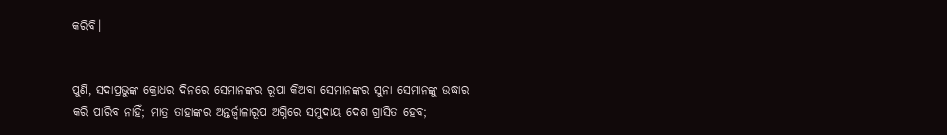କରିବି।


ପୁଣି, ସଦାପ୍ରଭୁଙ୍କ କ୍ରୋଧର ଦିନରେ ସେମାନଙ୍କର ରୂପା କିଅବା ସେମାନଙ୍କର ସୁନା ସେମାନଙ୍କୁ ଉଦ୍ଧାର କରି ପାରିବ ନାହିଁ; ମାତ୍ର ତାହାଙ୍କର ଅନ୍ତର୍ଜ୍ୱାଳାରୂପ ଅଗ୍ନିରେ ସମୁଦାୟ ଦେଶ ଗ୍ରାସିତ ହେବ;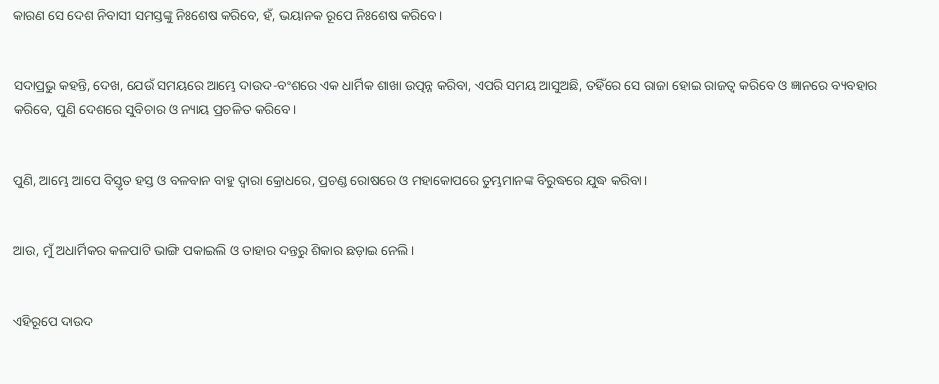କାରଣ ସେ ଦେଶ ନିବାସୀ ସମସ୍ତଙ୍କୁ ନିଃଶେଷ କରିବେ, ହଁ, ଭୟାନକ ରୂପେ ନିଃଶେଷ କରିବେ।


ସଦାପ୍ରଭୁ କହନ୍ତି, ଦେଖ, ଯେଉଁ ସମୟରେ ଆମ୍ଭେ ଦାଉଦ-ବଂଶରେ ଏକ ଧାର୍ମିକ ଶାଖା ଉତ୍ପନ୍ନ କରିବା, ଏପରି ସମୟ ଆସୁଅଛି, ତହିଁରେ ସେ ରାଜା ହୋଇ ରାଜତ୍ୱ କରିବେ ଓ ଜ୍ଞାନରେ ବ୍ୟବହାର କରିବେ, ପୁଣି ଦେଶରେ ସୁବିଚାର ଓ ନ୍ୟାୟ ପ୍ରଚଳିତ କରିବେ।


ପୁଣି, ଆମ୍ଭେ ଆପେ ବିସ୍ତୃତ ହସ୍ତ ଓ ବଳବାନ ବାହୁ ଦ୍ୱାରା କ୍ରୋଧରେ, ପ୍ରଚଣ୍ଡ ରୋଷରେ ଓ ମହାକୋପରେ ତୁମ୍ଭମାନଙ୍କ ବିରୁଦ୍ଧରେ ଯୁଦ୍ଧ କରିବା।


ଆଉ, ମୁଁ ଅଧାର୍ମିକର କଳପାଟି ଭାଙ୍ଗି ପକାଇଲି ଓ ତାହାର ଦନ୍ତରୁ ଶିକାର ଛଡ଼ାଇ ନେଲି।


ଏହିରୂପେ ଦାଉଦ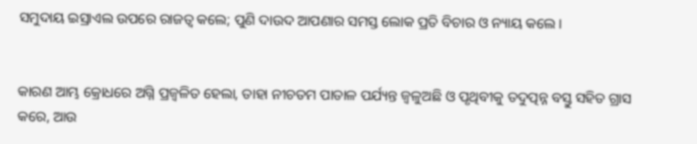ସମୁଦାୟ ଇସ୍ରାଏଲ ଉପରେ ରାଜତ୍ୱ କଲେ; ପୁଣି ଦାଉଦ ଆପଣାର ସମସ୍ତ ଲୋକ ପ୍ରତି ବିଚାର ଓ ନ୍ୟାୟ କଲେ।


କାରଣ ଆମ୍ଭ କ୍ରୋଧରେ ଅଗ୍ନି ପ୍ରଜ୍ୱଳିତ ହେଲା, ତାହା ନୀଚତମ ପାତାଳ ପର୍ଯ୍ୟନ୍ତ ଜ୍ୱଳୁଅଛି ଓ ପୃଥିବୀକୁ ତଦୁତ୍ପନ୍ନ ବସ୍ତୁ ସହିତ ଗ୍ରାସ କରେ, ଆଉ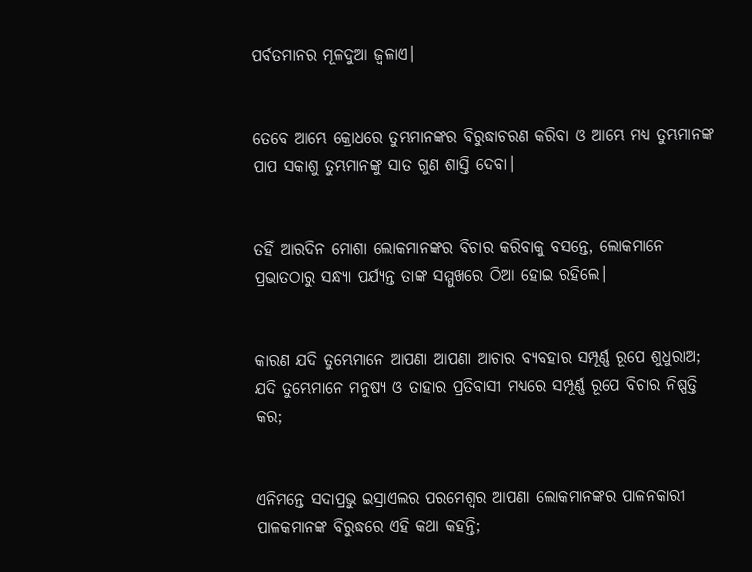ପର୍ବତମାନର ମୂଳଦୁଆ ଜ୍ୱଳାଏ।


ତେବେ ଆମ୍ଭେ କ୍ରୋଧରେ ତୁମ୍ଭମାନଙ୍କର ବିରୁଦ୍ଧାଚରଣ କରିବା ଓ ଆମ୍ଭେ ମଧ୍ୟ ତୁମ୍ଭମାନଙ୍କ ପାପ ସକାଶୁ ତୁମ୍ଭମାନଙ୍କୁ ସାତ ଗୁଣ ଶାସ୍ତି ଦେବା।


ତହିଁ ଆରଦିନ ମୋଶା ଲୋକମାନଙ୍କର ବିଚାର କରିବାକୁ ବସନ୍ତେ, ଲୋକମାନେ ପ୍ରଭାତଠାରୁ ସନ୍ଧ୍ୟା ପର୍ଯ୍ୟନ୍ତ ତାଙ୍କ ସମ୍ମୁଖରେ ଠିଆ ହୋଇ ରହିଲେ।


କାରଣ ଯଦି ତୁମ୍ଭେମାନେ ଆପଣା ଆପଣା ଆଚାର ବ୍ୟବହାର ସମ୍ପୂର୍ଣ୍ଣ ରୂପେ ଶୁଧୁରାଅ; ଯଦି ତୁମ୍ଭେମାନେ ମନୁଷ୍ୟ ଓ ତାହାର ପ୍ରତିବାସୀ ମଧ୍ୟରେ ସମ୍ପୂର୍ଣ୍ଣ ରୂପେ ବିଚାର ନିଷ୍ପତ୍ତି କର;


ଏନିମନ୍ତେ ସଦାପ୍ରଭୁ ଇସ୍ରାଏଲର ପରମେଶ୍ୱର ଆପଣା ଲୋକମାନଙ୍କର ପାଳନକାରୀ ପାଳକମାନଙ୍କ ବିରୁଦ୍ଧରେ ଏହି କଥା କହନ୍ତି;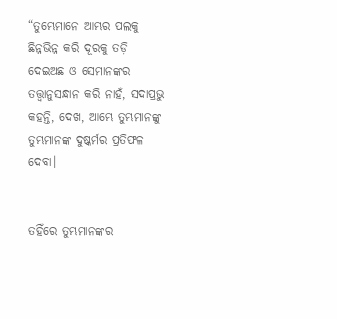“ତୁମ୍ଭେମାନେ ଆମ୍ଭର ପଲକୁ ଛିନ୍ନଭିନ୍ନ କରି ଦୂରକୁ ତଡ଼ି ଦେଇଅଛ ଓ ସେମାନଙ୍କର ତତ୍ତ୍ୱାନୁସନ୍ଧାନ କରି ନାହଁ, ସଦାପ୍ରଭୁ କହନ୍ତି, ଦେଖ, ଆମ୍ଭେ ତୁମ୍ଭମାନଙ୍କୁ ତୁମ୍ଭମାନଙ୍କ ଦୁଷ୍କର୍ମର ପ୍ରତିଫଳ ଦେବା।


ତହିଁରେ ତୁମ୍ଭମାନଙ୍କର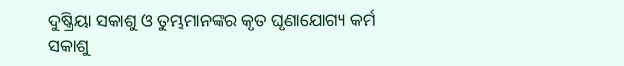ଦୁଷ୍କ୍ରିୟା ସକାଶୁ ଓ ତୁମ୍ଭମାନଙ୍କର କୃତ ଘୃଣାଯୋଗ୍ୟ କର୍ମ ସକାଶୁ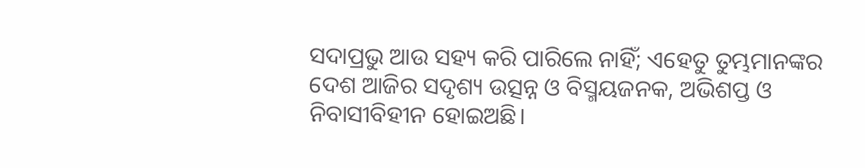ସଦାପ୍ରଭୁ ଆଉ ସହ୍ୟ କରି ପାରିଲେ ନାହିଁ; ଏହେତୁ ତୁମ୍ଭମାନଙ୍କର ଦେଶ ଆଜିର ସଦୃଶ୍ୟ ଉତ୍ସନ୍ନ ଓ ବିସ୍ମୟଜନକ, ଅଭିଶପ୍ତ ଓ ନିବାସୀବିହୀନ ହୋଇଅଛି।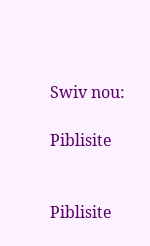Swiv nou:

Piblisite


Piblisite